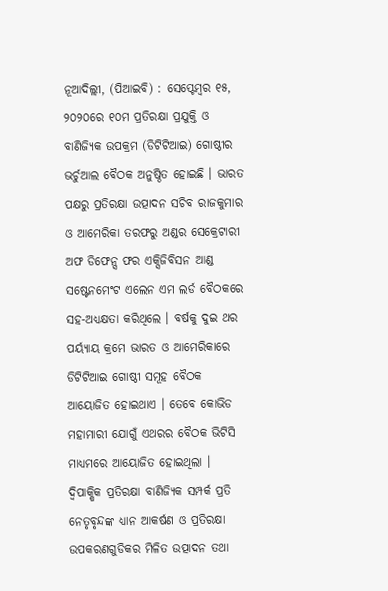ନୂଆଦିଲ୍ଲୀ, (ପିଆଇବି) : ସେପ୍ଟେମ୍ବର ୧୫, ୨୦୨୦ରେ ୧୦ମ ପ୍ରତିରକ୍ଷା ପ୍ରଯୁକ୍ତି ଓ ବାଣିଜ୍ୟିକ ଉପକ୍ରମ (ଡିଟିଟିଆଇ) ଗୋଷ୍ଠୀର ଭର୍ଚୁଆଲ ବୈଠକ ଅନୁଷ୍ଠିତ ହୋଇଛି । ଭାରତ ପକ୍ଷରୁ ପ୍ରତିରକ୍ଷା ଉତ୍ପାଦନ ସଚିବ ରାଜକୁମାର ଓ ଆମେରିକା ତରଫରୁ ଅଣ୍ଡର ସେକ୍ରେଟାରୀ ଅଫ ଡିଫେନ୍ସ ଫର ଏକ୍ସିଜିବିସନ ଆଣ୍ଡ ସଷ୍ଟେନମେଂଟ ଏଲେନ ଏମ ଲର୍ଡ ବୈଠକରେ ସହ-ଅଧ୍ୟକ୍ଷତା କରିଥିଲେ । ବର୍ଷକୁ ଦୁଇ ଥର ପର୍ୟ୍ୟାୟ କ୍ରମେ ଭାରତ ଓ ଆମେରିକାରେ ଡିଟିଟିଆଇ ଗୋଷ୍ଠୀ ସମୂହ ବୈଠକ ଆୟୋଜିତ ହୋଇଥାଏ । ତେବେ କୋଭିଡ ମହାମାରୀ ଯୋଗୁଁ ଏଥରର ବୈଠକ ଭିଟିସି ମାଧ୍ୟମରେ ଆୟୋଜିତ ହୋଇଥିଲା ।
ଦ୍ୱିପାକ୍ଷିକ ପ୍ରତିରକ୍ଷା ବାଣିଜ୍ୟିକ ସମ୍ପର୍କ ପ୍ରତି ନେତୃବୃନ୍ଦଙ୍କ ଧ୍ୟାନ ଆକର୍ଷଣ ଓ ପ୍ରତିରକ୍ଷା ଉପକରଣଗୁଡିକର ମିଳିତ ଉତ୍ପାଦନ ତଥା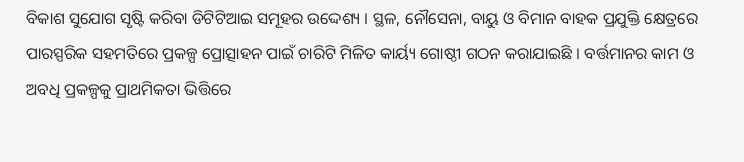ବିକାଶ ସୁଯୋଗ ସୃଷ୍ଟି କରିବା ଡିଟିଟିଆଇ ସମୂହର ଉଦ୍ଦେଶ୍ୟ । ସ୍ଥଳ, ନୌସେନା, ବାୟୁ ଓ ବିମାନ ବାହକ ପ୍ରଯୁକ୍ତି କ୍ଷେତ୍ରରେ ପାରସ୍ପରିକ ସହମତିରେ ପ୍ରକଳ୍ପ ପ୍ରୋତ୍ସାହନ ପାଇଁ ଚାରିଟି ମିଳିତ କାର୍ୟ୍ୟ ଗୋଷ୍ଠୀ ଗଠନ କରାଯାଇଛି । ବର୍ତ୍ତମାନର କାମ ଓ ଅବଧି ପ୍ରକଳ୍ପକୁ ପ୍ରାଥମିକତା ଭିତ୍ତିରେ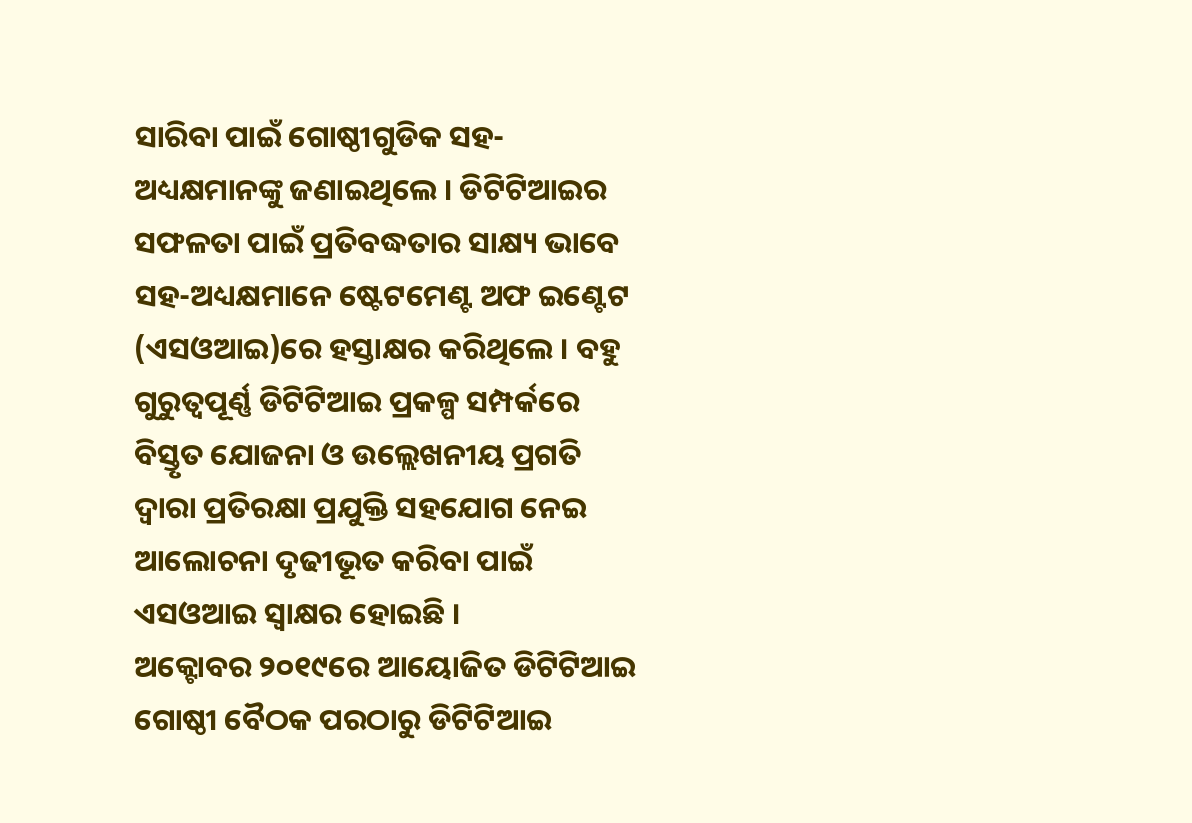ସାରିବା ପାଇଁ ଗୋଷ୍ଠୀଗୁଡିକ ସହ- ଅଧ୍ୟକ୍ଷମାନଙ୍କୁ ଜଣାଇଥିଲେ । ଡିଟିଟିଆଇର ସଫଳତା ପାଇଁ ପ୍ରତିବଦ୍ଧତାର ସାକ୍ଷ୍ୟ ଭାବେ ସହ-ଅଧ୍ୟକ୍ଷମାନେ ଷ୍ଟେଟମେଣ୍ଟ ଅଫ ଇଣ୍ଟେଟ (ଏସଓଆଇ)ରେ ହସ୍ତାକ୍ଷର କରିଥିଲେ । ବହୁ ଗୁରୁତ୍ୱପୂର୍ଣ୍ଣ ଡିଟିଟିଆଇ ପ୍ରକଳ୍ପ ସମ୍ପର୍କରେ ବିସ୍ତୃତ ଯୋଜନା ଓ ଉଲ୍ଲେଖନୀୟ ପ୍ରଗତି ଦ୍ୱାରା ପ୍ରତିରକ୍ଷା ପ୍ରଯୁକ୍ତି ସହଯୋଗ ନେଇ ଆଲୋଚନା ଦୃଢୀଭୂତ କରିବା ପାଇଁ ଏସଓଆଇ ସ୍ୱାକ୍ଷର ହୋଇଛି ।
ଅକ୍ଟୋବର ୨୦୧୯ରେ ଆୟୋଜିତ ଡିଟିଟିଆଇ ଗୋଷ୍ଠୀ ବୈଠକ ପରଠାରୁ ଡିଟିଟିଆଇ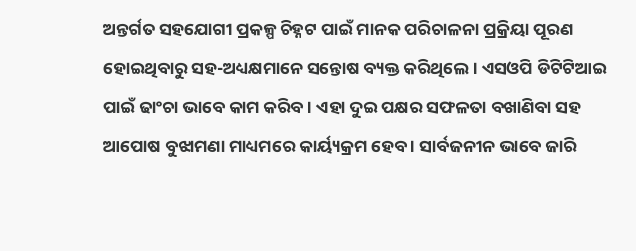ଅନ୍ତର୍ଗତ ସହଯୋଗୀ ପ୍ରକଳ୍ପ ଚିହ୍ନଟ ପାଇଁ ମାନକ ପରିଚାଳନା ପ୍ରକ୍ରିୟା ପୂରଣ ହୋଇଥିବାରୁ ସହ-ଅଧ୍ୟକ୍ଷମାନେ ସନ୍ତୋଷ ବ୍ୟକ୍ତ କରିଥିଲେ । ଏସଓପି ଡିଟିଟିଆଇ ପାଇଁ ଢାଂଚା ଭାବେ କାମ କରିବ । ଏହା ଦୁଇ ପକ୍ଷର ସଫଳତା ବଖାଣିବା ସହ ଆପୋଷ ବୁଝାମଣା ମାଧ୍ୟମରେ କାର୍ୟ୍ୟକ୍ରମ ହେବ । ସାର୍ବଜନୀନ ଭାବେ ଜାରି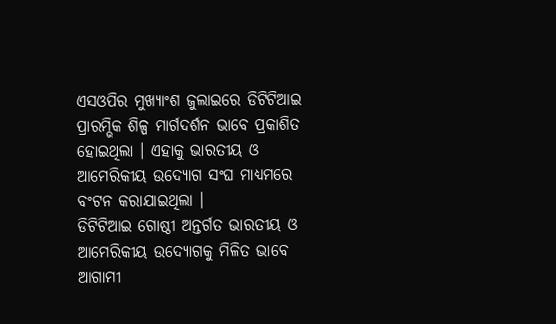ଏସଓପିର ମୁଖ୍ୟାଂଶ ଜୁଲାଇରେ ଡିଟିଟିଆଇ ପ୍ରାରମ୍ଭିକ ଶିଳ୍ପ ମାର୍ଗଦର୍ଶନ ଭାବେ ପ୍ରକାଶିତ ହୋଇଥିଲା । ଏହାକୁ ଭାରତୀୟ ଓ ଆମେରିକୀୟ ଉଦ୍ୟୋଗ ସଂଘ ମାଧ୍ୟମରେ ବଂଟନ କରାଯାଇଥିଲା ।
ଡିଟିଟିଆଇ ଗୋଷ୍ଠୀ ଅନ୍ତର୍ଗତ ଭାରତୀୟ ଓ ଆମେରିକୀୟ ଉଦ୍ୟୋଗକୁ ମିଳିତ ଭାବେ ଆଗାମୀ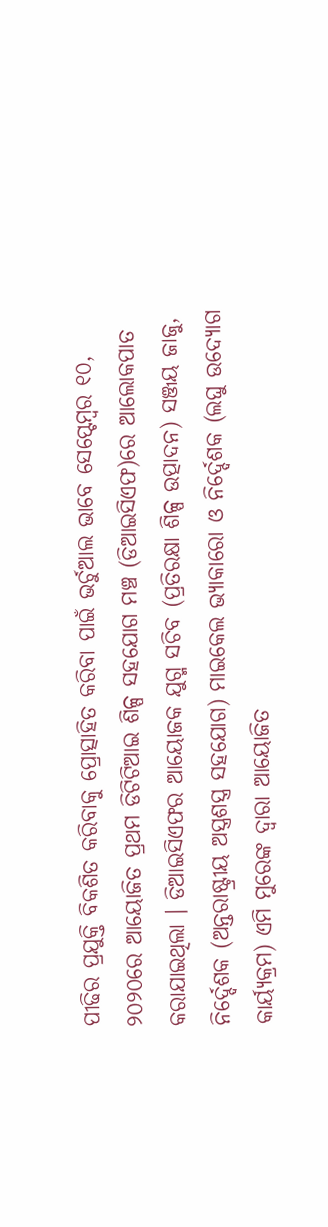ପୀଢିର ପ୍ରଯୁକ୍ତି ବିକଶିତ କରିବାକୁ ପ୍ରୋତ୍ସାହିତ କରିବା ପାଇଁ ଭର୍ଚୁଆଲ ଭାବେ ସେପ୍ଟେମ୍ବର ୧୦, ୨୦୨୦ରେ ଆୟୋଜିତ ପ୍ରଥମ ଡିଟିଟିଆଇ ଶିଳ୍ପ ସହଯୋଗ ମଞ୍ଚ (ଡିଆଇସିଏଫ)ରେ ଆଲୋକପାତ କରାଯାଇଥିଲା । ଡିଆଇସିଏଫର ଆୟୋଜକ ଯୁଗ୍ମ ସଚିବ (ପ୍ରତିରକ୍ଷା ଶିଳ୍ପ ଉତ୍ପାଦନ) ସଞ୍ଜୟ ଜାଜୁ, ନିର୍ଦ୍ଦେଶକ (ଅନ୍ତରାଷ୍ଟ୍ରୀୟ ଅସ୍ତ୍ରଶସ୍ତ୍ର ସହଯୋଗ) ମାଇକେଲ ଭ୍ୟାକାରୋ ଓ ନିର୍ଦ୍ଦେଶକ (ଲଘୁ ଉଦ୍ୟୋଗ କାର୍ୟ୍ୟକ୍ରମ) ଏମି ମୁରେଙ୍କ ଦ୍ୱାରା ଆୟୋଜିତ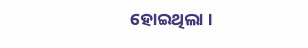ହୋଇଥିଲା ।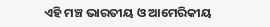ଏହି ମଞ୍ଚ ଭାରତୀୟ ଓ ଆମେରିକୀୟ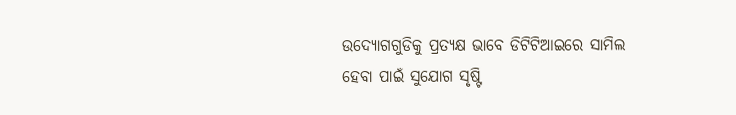ଉଦ୍ୟୋଗଗୁଡିକୁ ପ୍ରତ୍ୟକ୍ଷ ଭାବେ ଡିଟିଟିଆଇରେ ସାମିଲ ହେବା ପାଇଁ ସୁଯୋଗ ସୃଷ୍ଟି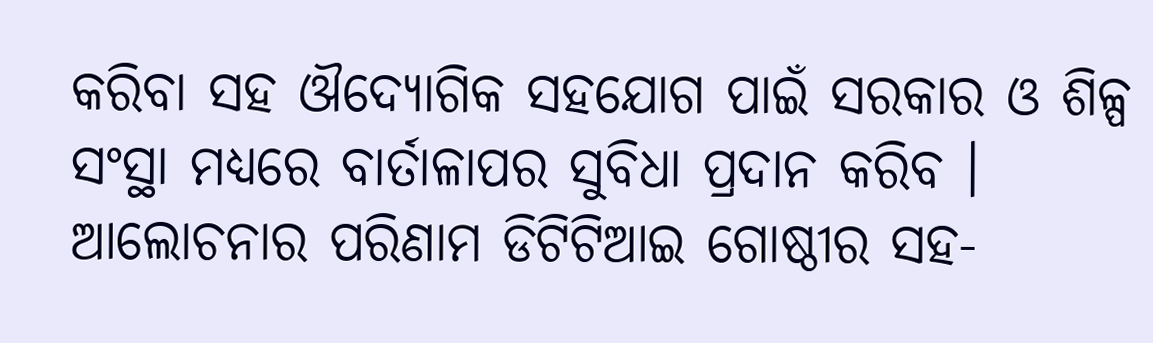କରିବା ସହ ଔଦ୍ୟୋଗିକ ସହଯୋଗ ପାଇଁ ସରକାର ଓ ଶିଳ୍ପ ସଂସ୍ଥା ମଧ୍ୟରେ ବାର୍ତାଳାପର ସୁବିଧା ପ୍ରଦାନ କରିବ । ଆଲୋଚନାର ପରିଣାମ ଡିଟିଟିଆଇ ଗୋଷ୍ଠୀର ସହ-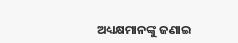ଅଧ୍ୟକ୍ଷମାନଙ୍କୁ ଜଣାଇ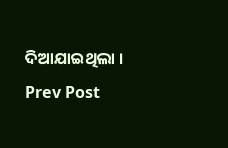ଦିଆଯାଇଥିଲା ।
Prev Post